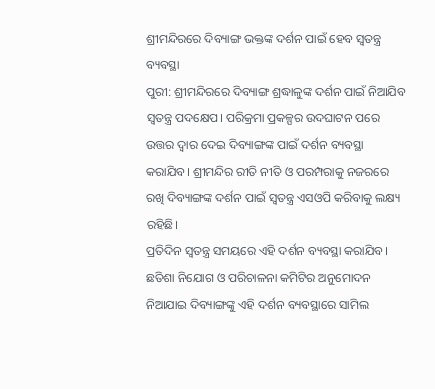ଶ୍ରୀମନ୍ଦିରରେ ଦିବ୍ୟାଙ୍ଗ ଭକ୍ତଙ୍କ ଦର୍ଶନ ପାଇଁ ହେବ ସ୍ୱତନ୍ତ୍ର ବ୍ୟବସ୍ଥା
ପୁରୀ: ଶ୍ରୀମନ୍ଦିରରେ ଦିବ୍ୟାଙ୍ଗ ଶ୍ରଦ୍ଧାଳୁଙ୍କ ଦର୍ଶନ ପାଇଁ ନିଆଯିବ ସ୍ୱତନ୍ତ୍ର ପଦକ୍ଷେପ। ପରିକ୍ରମା ପ୍ରକଳ୍ପର ଉଦଘାଟନ ପରେ ଉତ୍ତର ଦ୍ୱାର ଦେଇ ଦିବ୍ୟାଙ୍ଗଙ୍କ ପାଇଁ ଦର୍ଶନ ବ୍ୟବସ୍ଥା କରାଯିବ। ଶ୍ରୀମନ୍ଦିର ରୀତି ନୀତି ଓ ପରମ୍ପରାକୁ ନଜରରେ ରଖି ଦିବ୍ୟାଙ୍ଗଙ୍କ ଦର୍ଶନ ପାଇଁ ସ୍ୱତନ୍ତ୍ର ଏସଓପି କରିବାକୁ ଲକ୍ଷ୍ୟ ରହିଛି।
ପ୍ରତିଦିନ ସ୍ୱତନ୍ତ୍ର ସମୟରେ ଏହି ଦର୍ଶନ ବ୍ୟବସ୍ଥା କରାଯିବ। ଛତିଶା ନିଯୋଗ ଓ ପରିଚାଳନା କମିଟିର ଅନୁମୋଦନ ନିଆଯାଇ ଦିବ୍ୟାଙ୍ଗଙ୍କୁ ଏହି ଦର୍ଶନ ବ୍ୟବସ୍ଥାରେ ସାମିଲ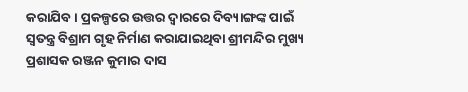କରାଯିବ। ପ୍ରକଳ୍ପରେ ଉତ୍ତର ଦ୍ୱାରରେ ଦିବ୍ୟାଙ୍ଗଙ୍କ ପାଇଁ ସ୍ୱତନ୍ତ୍ର ବିଶ୍ରାମ ଗୃହ ନିର୍ମାଣ କରାଯାଇଥିବା ଶ୍ରୀମନ୍ଦିର ମୁଖ୍ୟ ପ୍ରଶାସକ ରଞ୍ଜନ କୁମାର ଦାସ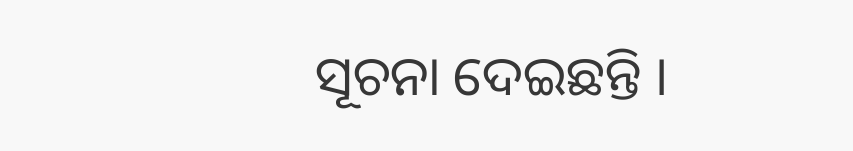ସୂଚନା ଦେଇଛନ୍ତି ।